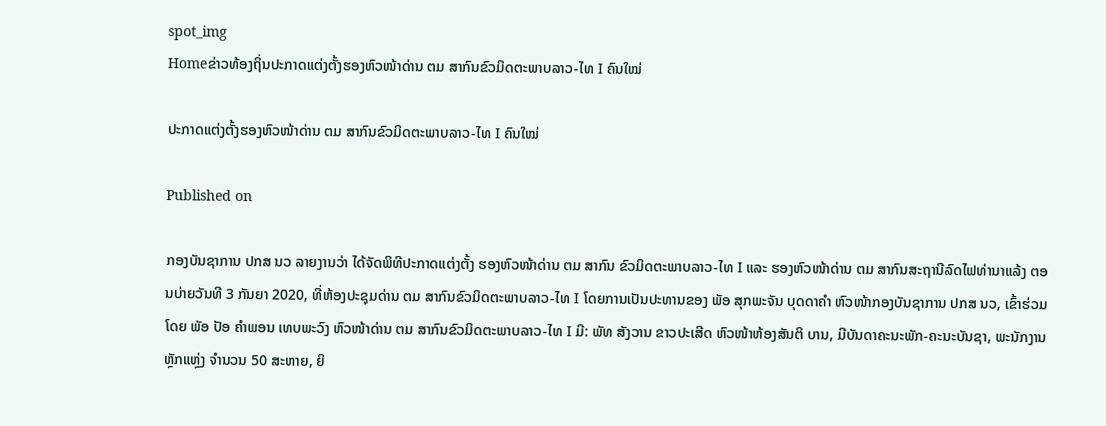spot_img
Homeຂ່າວທ້ອງຖິ່ນປະກາດແຕ່ງຕັ້ງຮອງຫົວໜ້າດ່ານ ຕມ ສາກົນຂົວມິດຕະພາບລາວ-ໄທ I ຄົນໃໝ່

ປະກາດແຕ່ງຕັ້ງຮອງຫົວໜ້າດ່ານ ຕມ ສາກົນຂົວມິດຕະພາບລາວ-ໄທ I ຄົນໃໝ່

Published on

ກອງບັນຊາການ ປກສ ນວ ລາຍງານວ່າ ໄດ້ຈັດພິທີປະກາດແຕ່ງຕັ້ງ ຮອງຫົວໜ້າດ່ານ ຕມ ສາກົນ ຂົວມິດຕະພາບລາວ-ໄທ I ແລະ ຮອງຫົວໜ້າດ່ານ ຕມ ສາກົນສະຖານີລົດໄຟທ່ານາແລ້ງ ຕອນບ່າຍວັນທີ 3 ກັນຍາ 2020, ທີ່ຫ້ອງປະຊຸມດ່ານ ຕມ ສາກົນຂົວມິດຕະພາບລາວ-ໄທ I ໂດຍການເປັນປະທານຂອງ ພັອ ສຸກພະຈັນ ບຸດດາຄຳ ຫົວໜ້າກອງບັນຊາການ ປກສ ນວ, ເຂົ້າຮ່ວມໂດຍ ພັອ ປັອ ຄຳພອນ ເທບພະວົງ ຫົວໜ້າດ່ານ ຕມ ສາກົນຂົວມິດຕະພາບລາວ-ໄທ I ມີ: ພັທ ສັງວານ ຂາວປະເສີດ ຫົວໜ້າຫ້ອງສັນຕິ ບານ, ມີບັນດາຄະນະພັກ-ຄະນະບັນຊາ, ພະນັກງານຫຼັກແຫຼ່ງ ຈໍານວນ 50 ສະຫາຍ, ຍິ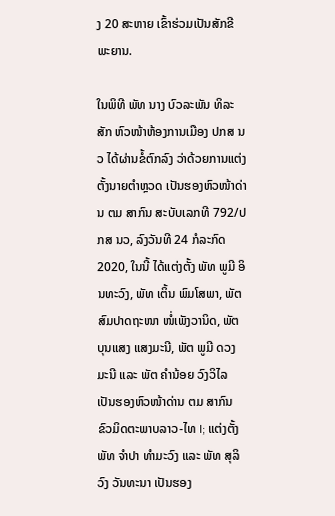ງ 20 ສະຫາຍ ເຂົ້າຮ່ວມເປັນສັກຂີພະຍານ.

ໃນພິທີ ພັທ ນາງ ບົວລະພັນ ທິລະສັກ ຫົວໜ້າຫ້ອງການເມືອງ ປກສ ນວ ໄດ້ຜ່ານຂໍ້ຕົກລົງ ວ່າດ້ວຍການແຕ່ງຕັ້ງນາຍຕໍາຫຼວດ ເປັນຮອງຫົວໜ້າດ່ານ ຕມ ສາກົນ ສະບັບເລກທີ 792/ປກສ ນວ, ລົງວັນທີ 24 ກໍລະກົດ 2020, ໃນນີ້ ໄດ້ແຕ່ງຕັ້ງ ພັທ ພູມີ ອິນທະວົງ, ພັທ ເຕິ້ນ ພົມໂສພາ, ພັຕ ສົມປາດຖະໜາ ໜໍ່ເພັງວານິດ, ພັຕ ບຸນແສງ ແສງມະນີ, ພັຕ ພູມີ ດວງມະນີ ແລະ ພັຕ ຄໍານ້ອຍ ວົງວິໄລ ເປັນຮອງຫົວໜ້າດ່ານ ຕມ ສາກົນ ຂົວມິດຕະພາບລາວ-ໄທ I; ແຕ່ງຕັ້ງ ພັທ ຈໍາປາ ທໍາມະວົງ ແລະ ພັທ ສຸລິວົງ ວັນທະນາ ເປັນຮອງ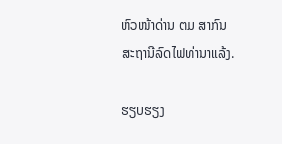ຫົວໜ້າດ່ານ ຕມ ສາກົນ ສະຖານີລົດໄຟທ່ານາແລ້ງ.

ຮຽບຮຽງ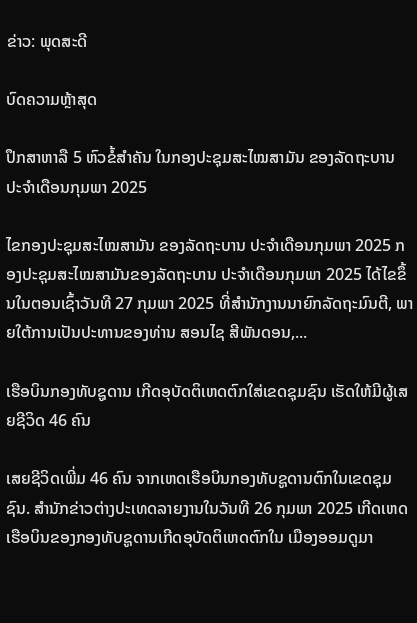ຂ່າວ: ພຸດສະດີ

ບົດຄວາມຫຼ້າສຸດ

ປຶກສາຫາລື 5 ຫົວຂໍ້ສຳຄັນ ໃນກອງປະຊຸມສະໄໝສາມັນ ຂອງລັດຖະບານ ປະຈຳເດືອນກຸມພາ 2025

ໄຂກອງປະຊຸມສະໄໝສາມັນ ຂອງລັດຖະບານ ປະຈຳເດືອນກຸມພາ 2025 ກອງປະຊຸມສະໄໝສາມັນຂອງລັດຖະບານ ປະຈຳເດືອນກຸມພາ 2025 ໄດ້ໄຂຂຶ້ນໃນຕອນເຊົ້າວັນທີ 27 ກຸມພາ 2025 ທີ່ສໍານັກງານນາຍົກລັດຖະມົນຕີ, ພາຍໃຕ້ການເປັນປະທານຂອງທ່ານ ສອນໄຊ ສີພັນດອນ,...

ເຮືອບິນກອງທັບຊູດານ ເກີດອຸບັດຕິເຫດຕົກໃສ່ເຂດຊຸມຊົນ ເຮັດໃຫ້ມີຜູ້ເສຍຊີວິດ 46 ຄົນ

ເສຍຊີວິດເພີ່ມ 46 ຄົນ ຈາກເຫດເຮືອບິນກອງທັບຊູດານຕົກໃນເຂດຊຸມຊົນ. ສຳນັກຂ່າວຕ່າງປະເທດລາຍງານໃນວັນທີ 26 ກຸມພາ 2025 ເກີດເຫດເຮືອບິນຂອງກອງທັບຊູດານເກີດອຸບັດຕິເຫດຕົກໃນ ເມືອງອອມດູມາ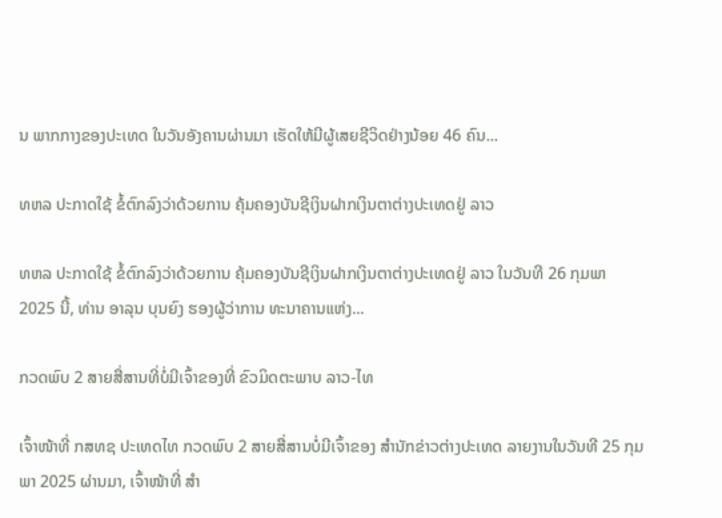ນ ພາກກາງຂອງປະເທດ ໃນວັນອັງຄານຜ່ານມາ ເຮັດໃຫ້ມີຜູ້ເສຍຊີວິດຢ່າງນ້ອຍ 46 ຄົນ...

ທຫລ ປະກາດໃຊ້ ຂໍ້ຕົກລົງວ່າດ້ວຍການ ຄຸ້ມຄອງບັນຊີເງິນຝາກເງິນຕາຕ່າງປະເທດຢູ່ ລາວ

ທຫລ ປະກາດໃຊ້ ຂໍ້ຕົກລົງວ່າດ້ວຍການ ຄຸ້ມຄອງບັນຊີເງິນຝາກເງິນຕາຕ່າງປະເທດຢູ່ ລາວ ໃນວັນທີ 26 ກຸມພາ 2025 ນີ້, ທ່ານ ອາລຸນ ບຸນຍົງ ຮອງຜູ້ວ່າການ ທະນາຄານແຫ່ງ...

ກວດພົບ 2 ສາຍສື່ສານທີ່ບໍ່ມີເຈົ້າຂອງທີ່ ຂົວມິດຕະພາບ ລາວ-ໄທ

ເຈົ້າໜ້າທີ່ ກສທຊ ປະເທດໄທ ກວດພົບ 2 ສາຍສື່ສານບໍ່ມີເຈົ້າຂອງ ສຳນັກຂ່າວຕ່າງປະເທດ ລາຍງານໃນວັນທີ 25 ກຸມພາ 2025 ຜ່ານມາ, ເຈົ້າໜ້າທີ່ ສຳ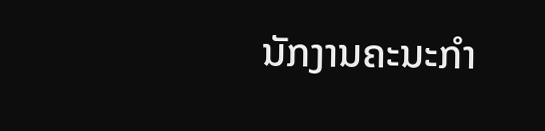ນັກງານຄະນະກຳ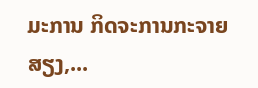ມະການ ກິດຈະການກະຈາຍສຽງ,...